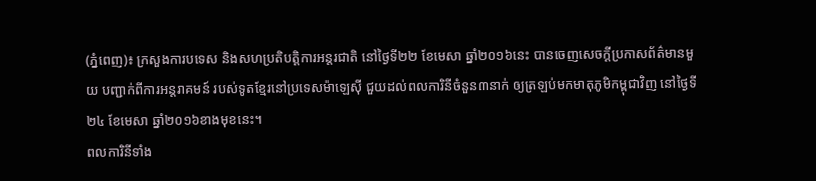(ភ្នំពេញ)៖ ក្រសួងការបទេស និងសហប្រតិបត្តិការអន្តរជាតិ នៅថ្ងៃទី២២ ខែមេសា ឆ្នាំ២០១៦នេះ បានចេញសេចក្តីប្រកាសព័ត៌មានមួយ បញ្ជាក់ពីការអន្តរាគមន៍ របស់ទូតខ្មែរនៅប្រទេសម៉ាឡេស៊ី ជួយដល់ពលការិនីចំនួន៣នាក់ ឲ្យត្រឡប់មកមាតុភូមិកម្ពុជាវិញ នៅថ្ងៃទី ២៤ ខែមេសា ឆ្នាំ២០១៦ខាងមុខនេះ។
ពលការិនីទាំង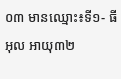០៣ មានឈ្មោះ៖ទី១- ធី អុល អាយុ៣២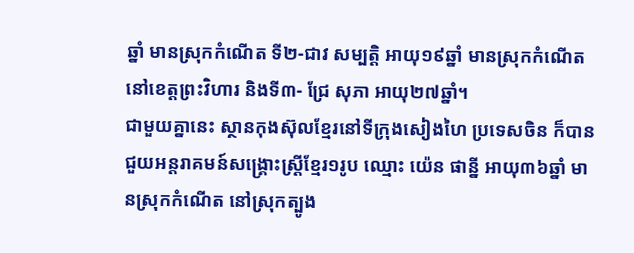ឆ្នាំ មានស្រុកកំណើត ទី២-ជាវ សម្បត្តិ អាយុ១៩ឆ្នាំ មានស្រុកកំណើតនៅខេត្តព្រះវិហារ និងទី៣- ជ្រែ សុភា អាយុ២៧ឆ្នាំ។
ជាមួយគ្នានេះ ស្ថានកុងស៊ុលខ្មែរនៅទីក្រុងសៀងហៃ ប្រទេសចិន ក៏បានជួយអន្តរាគមន៍សង្គ្រោះស្ត្រីខ្មែរ១រូប ឈ្មោះ យ៉េន ផាន្នី អាយុ៣៦ឆ្នាំ មានស្រុកកំណើត នៅស្រុកត្បូង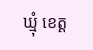ឃ្មុំ ខេត្ត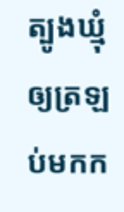ត្បូងឃ្មុំ ឲ្យត្រឡប់មកក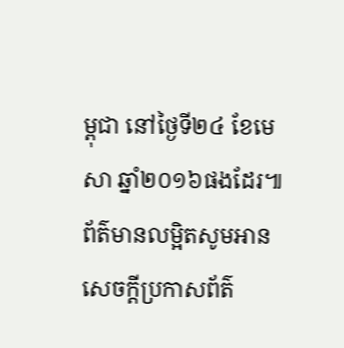ម្ពុជា នៅថ្ងៃទី២៤ ខែមេសា ឆ្នាំ២០១៦ផងដែរ៕
ព័ត៌មានលម្អិតសូមអាន សេចក្តីប្រកាសព័ត៌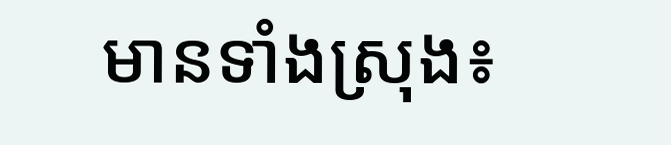មានទាំងស្រុង៖